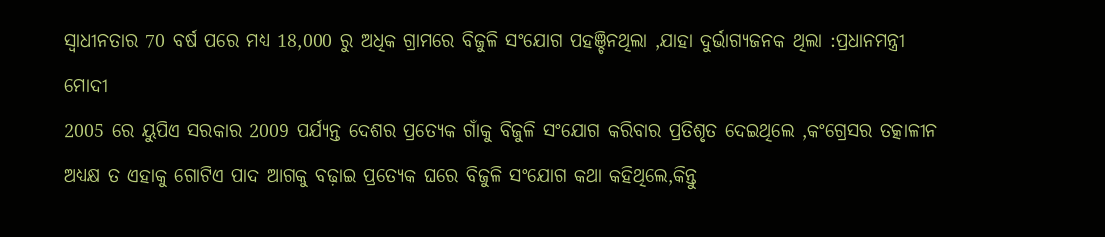ସ୍ୱାଧୀନତାର 70 ବର୍ଷ ପରେ ମଧ୍ୟ 18,000 ରୁ ଅଧିକ ଗ୍ରାମରେ ବିଜୁଳି ସଂଯୋଗ ପହଞ୍ଚିନଥିଲା ,ଯାହା ଦୁର୍ଭାଗ୍ୟଜନକ ଥିଲା :ପ୍ରଧାନମନ୍ତ୍ରୀ ମୋଦୀ
2005 ରେ ୟୁପିଏ ସରକାର 2009 ପର୍ଯ୍ୟନ୍ତ ଦେଶର ପ୍ରତ୍ୟେକ ଗାଁକୁ ବିଜୁଳି ସଂଯୋଗ କରିବାର ପ୍ରତିଶୃତ ଦେଇଥିଲେ ,କଂଗ୍ରେସର ତତ୍କାଳୀନ ଅଧ୍ୟକ୍ଷ ତ ଏହାକୁ ଗୋଟିଏ ପାଦ ଆଗକୁ ବଢ଼ାଇ ପ୍ରତ୍ୟେକ ଘରେ ବିଜୁଳି ସଂଯୋଗ କଥା କହିଥିଲେ,କିନ୍ତୁ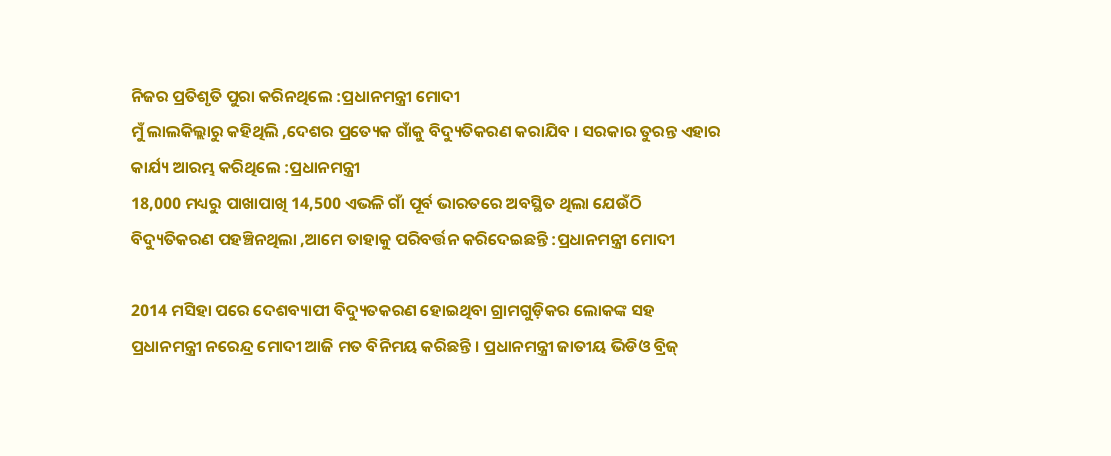ନିଜର ପ୍ରତିଶୃତି ପୁରା କରିନଥିଲେ :ପ୍ରଧାନମନ୍ତ୍ରୀ ମୋଦୀ
ମୁଁ ଲାଲକିଲ୍ଲାରୁ କହିଥିଲି ,ଦେଶର ପ୍ରତ୍ୟେକ ଗାଁକୁ ବିଦ୍ୟୁତିକରଣ କରାଯିବ । ସରକାର ତୁରନ୍ତ ଏହାର କାର୍ଯ୍ୟ ଆରମ୍ଭ କରିଥିଲେ :ପ୍ରଧାନମନ୍ତ୍ରୀ
18,000 ମଧ୍ୟରୁ ପାଖାପାଖି 14,500 ଏଭଳି ଗାଁ ପୂର୍ବ ଭାରତରେ ଅବସ୍ଥିତ ଥିଲା ଯେଉଁଠି ବିଦ୍ୟୁତିକରଣ ପହଞ୍ଚିନଥିଲା ,ଆମେ ତାହାକୁ ପରିବର୍ତ୍ତନ କରିଦେଇଛନ୍ତି :ପ୍ରଧାନମନ୍ତ୍ରୀ ମୋଦୀ

2014 ମସିହା ପରେ ଦେଶବ୍ୟାପୀ ବିଦ୍ୟୁତକରଣ ହୋଇଥିବା ଗ୍ରାମଗୁଡ଼ିକର ଲୋକଙ୍କ ସହ ପ୍ରଧାନମନ୍ତ୍ରୀ ନରେନ୍ଦ୍ର ମୋଦୀ ଆଜି ମତ ବିନିମୟ କରିଛନ୍ତି । ପ୍ରଧାନମନ୍ତ୍ରୀ ଜାତୀୟ ଭିଡିଓ ବ୍ରିଜ୍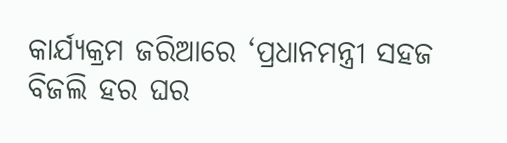କାର୍ଯ୍ୟକ୍ରମ ଜରିଆରେ ‘ପ୍ରଧାନମନ୍ତ୍ରୀ ସହଜ ବିଜଲି ହର ଘର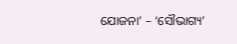ଯୋଜନା’ – ‘ସୌଭାଗ୍ୟ’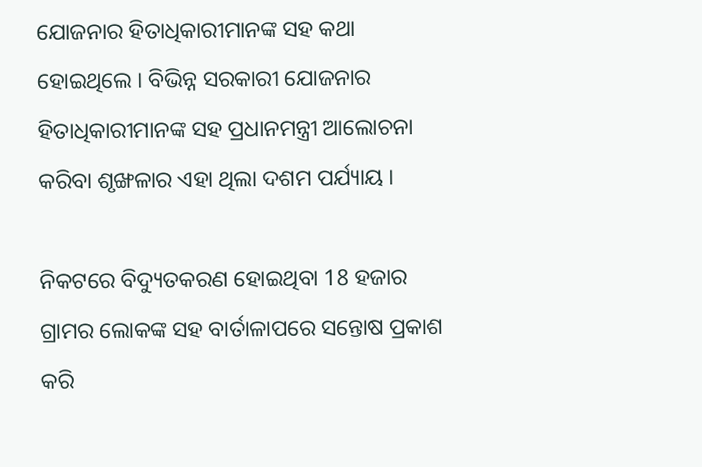ଯୋଜନାର ହିତାଧିକାରୀମାନଙ୍କ ସହ କଥା ହୋଇଥିଲେ । ବିଭିନ୍ନ ସରକାରୀ ଯୋଜନାର ହିତାଧିକାରୀମାନଙ୍କ ସହ ପ୍ରଧାନମନ୍ତ୍ରୀ ଆଲୋଚନା କରିବା ଶୃଙ୍ଖଳାର ଏହା ଥିଲା ଦଶମ ପର୍ଯ୍ୟାୟ ।

ନିକଟରେ ବିଦ୍ୟୁତକରଣ ହୋଇଥିବା 18 ହଜାର ଗ୍ରାମର ଲୋକଙ୍କ ସହ ବାର୍ତାଳାପରେ ସନ୍ତୋଷ ପ୍ରକାଶ କରି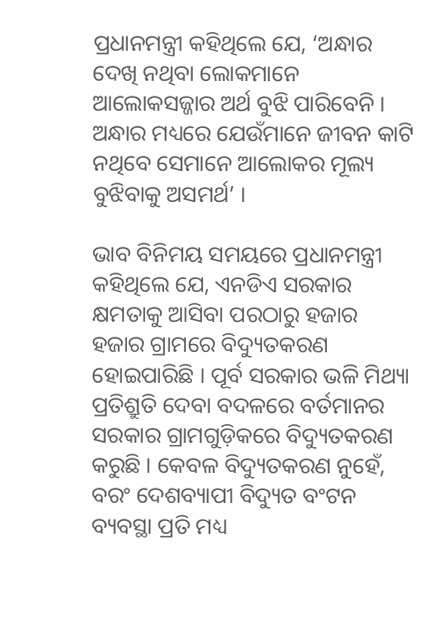ପ୍ରଧାନମନ୍ତ୍ରୀ କହିଥିଲେ ଯେ, ‘ଅନ୍ଧାର ଦେଖି ନଥିବା ଲୋକମାନେ ଆଲୋକସଜ୍ଜାର ଅର୍ଥ ବୁଝି ପାରିବେନି । ଅନ୍ଧାର ମଧ୍ୟରେ ଯେଉଁମାନେ ଜୀବନ କାଟି ନଥିବେ ସେମାନେ ଆଲୋକର ମୂଲ୍ୟ ବୁଝିବାକୁ ଅସମର୍ଥ’ ।

ଭାବ ବିନିମୟ ସମୟରେ ପ୍ରଧାନମନ୍ତ୍ରୀ କହିଥିଲେ ଯେ, ଏନଡିଏ ସରକାର କ୍ଷମତାକୁ ଆସିବା ପରଠାରୁ ହଜାର ହଜାର ଗ୍ରାମରେ ବିଦ୍ୟୁତକରଣ ହୋଇପାରିଛି । ପୂର୍ବ ସରକାର ଭଳି ମିଥ୍ୟା ପ୍ରତିଶ୍ରୁତି ଦେବା ବଦଳରେ ବର୍ତମାନର ସରକାର ଗ୍ରାମଗୁଡ଼ିକରେ ବିଦ୍ୟୁତକରଣ କରୁଛି । କେବଳ ବିଦ୍ୟୁତକରଣ ନୁହେଁ, ବରଂ ଦେଶବ୍ୟାପୀ ବିଦ୍ୟୁତ ବଂଟନ ବ୍ୟବସ୍ଥା ପ୍ରତି ମଧ୍ୟ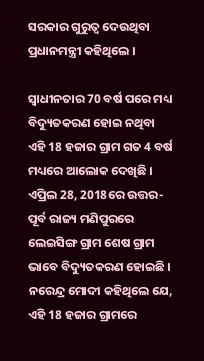ସରକାର ଗୁରୁତ୍ୱ ଦେଉଥିବା ପ୍ରଧାନମନ୍ତ୍ରୀ କହିଥିଲେ ।

ସ୍ୱାଧୀନତାର 70 ବର୍ଷ ପରେ ମଧ୍ୟ ବିଦ୍ୟୁତକରଣ ହୋଇ ନଥିବା ଏହି 18 ହଜାର ଗ୍ରାମ ଗତ 4 ବର୍ଷ ମଧ୍ୟରେ ଆଲୋକ ଦେଖିଛି । ଏପ୍ରିଲ 28, 2018ରେ ଉତ୍ତର-ପୂର୍ବ ରାଜ୍ୟ ମଣିପୁରରେ ଲେଇସିଙ୍ଗ ଗ୍ରାମ ଶେଷ ଗ୍ରାମ ଭାବେ ବିଦ୍ୟୁତକରଣ ହୋଇଛି । ନରେନ୍ଦ୍ର ମୋଦୀ କହିଥିଲେ ଯେ, ଏହି 18 ହଜାର ଗ୍ରାମରେ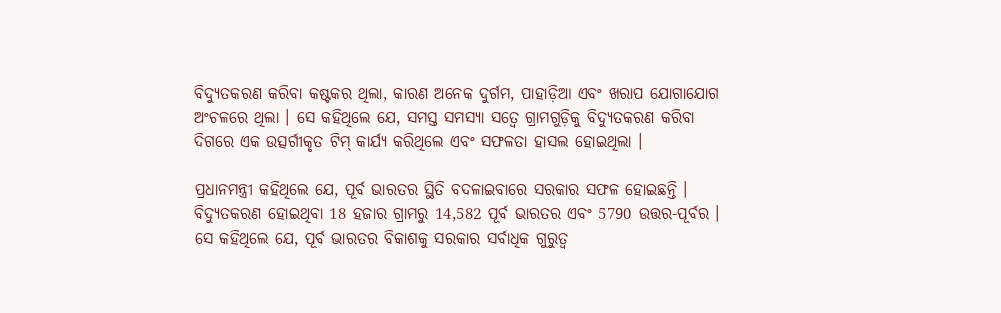ବିଦ୍ୟୁତକରଣ କରିବା କଷ୍ଟକର ଥିଲା, କାରଣ ଅନେକ ଦୁର୍ଗମ, ପାହାଡ଼ିଆ ଏବଂ ଖରାପ ଯୋଗାଯୋଗ ଅଂଚଳରେ ଥିଲା । ସେ କହିଥିଲେ ଯେ, ସମସ୍ତ ସମସ୍ୟା ସତ୍ୱେ ଗ୍ରାମଗୁଡ଼ିକୁ ବିଦ୍ୟୁତକରଣ କରିବା ଦିଗରେ ଏକ ଉତ୍ସର୍ଗୀକୃତ ଟିମ୍ କାର୍ଯ୍ୟ କରିଥିଲେ ଏବଂ ସଫଳତା ହାସଲ ହୋଇଥିଲା ।

ପ୍ରଧାନମନ୍ତ୍ରୀ କହିଥିଲେ ଯେ, ପୂର୍ବ ଭାରତର ସ୍ଥିତି ବଦଳାଇବାରେ ସରକାର ସଫଳ ହୋଇଛନ୍ତି । ବିଦ୍ୟୁତକରଣ ହୋଇଥିବା 18 ହଜାର ଗ୍ରାମରୁ 14,582 ପୂର୍ବ ଭାରତର ଏବଂ 5790 ଉତ୍ତର-ପୂର୍ବର । ସେ କହିଥିଲେ ଯେ, ପୂର୍ବ ଭାରତର ବିକାଶକୁ ସରକାର ସର୍ବାଧିକ ଗୁରୁତ୍ୱ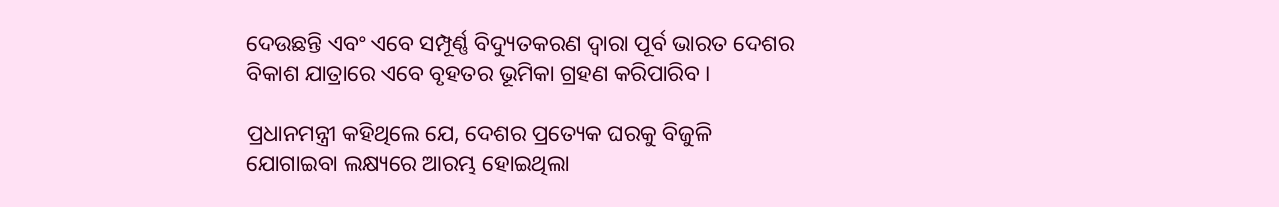ଦେଉଛନ୍ତି ଏବଂ ଏବେ ସମ୍ପୂର୍ଣ୍ଣ ବିଦ୍ୟୁତକରଣ ଦ୍ୱାରା ପୂର୍ବ ଭାରତ ଦେଶର ବିକାଶ ଯାତ୍ରାରେ ଏବେ ବୃହତର ଭୂମିକା ଗ୍ରହଣ କରିପାରିବ ।

ପ୍ରଧାନମନ୍ତ୍ରୀ କହିଥିଲେ ଯେ, ଦେଶର ପ୍ରତ୍ୟେକ ଘରକୁ ବିଜୁଳି ଯୋଗାଇବା ଲକ୍ଷ୍ୟରେ ଆରମ୍ଭ ହୋଇଥିଲା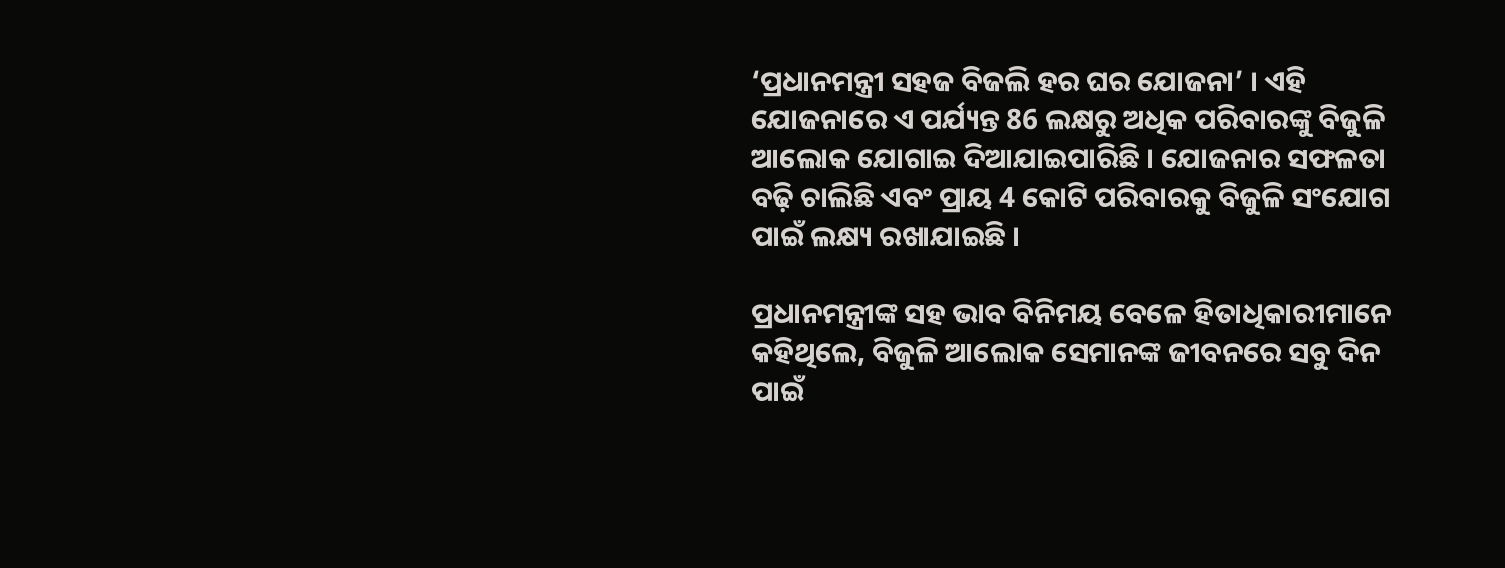‘ପ୍ରଧାନମନ୍ତ୍ରୀ ସହଜ ବିଜଲି ହର ଘର ଯୋଜନା’ । ଏହି ଯୋଜନାରେ ଏ ପର୍ଯ୍ୟନ୍ତ 86 ଲକ୍ଷରୁ ଅଧିକ ପରିବାରଙ୍କୁ ବିଜୁଳି ଆଲୋକ ଯୋଗାଇ ଦିଆଯାଇପାରିଛି । ଯୋଜନାର ସଫଳତା ବଢ଼ି ଚାଲିଛି ଏବଂ ପ୍ରାୟ 4 କୋଟି ପରିବାରକୁ ବିଜୁଳି ସଂଯୋଗ ପାଇଁ ଲକ୍ଷ୍ୟ ରଖାଯାଇଛି ।

ପ୍ରଧାନମନ୍ତ୍ରୀଙ୍କ ସହ ଭାବ ବିନିମୟ ବେଳେ ହିତାଧିକାରୀମାନେ କହିଥିଲେ, ବିଜୁଳି ଆଲୋକ ସେମାନଙ୍କ ଜୀବନରେ ସବୁ ଦିନ ପାଇଁ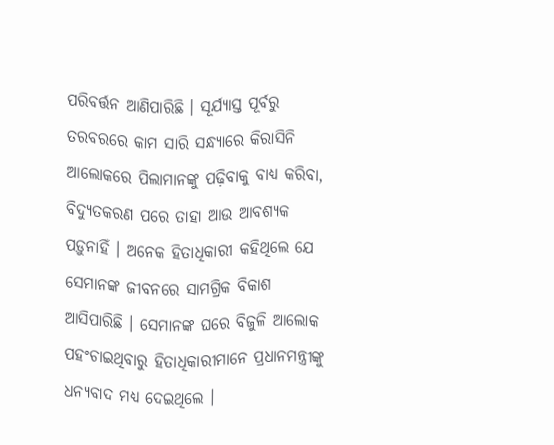ପରିବର୍ତ୍ତନ ଆଣିପାରିଛି । ସୂର୍ଯ୍ୟାସ୍ତ ପୂର୍ବରୁ ତରବରରେ କାମ ସାରି ସନ୍ଧ୍ୟାରେ କିରାସିନି ଆଲୋକରେ ପିଲାମାନଙ୍କୁ ପଢ଼ିବାକୁ ବାଧ୍ୟ କରିବା, ବିଦ୍ୟୁତକରଣ ପରେ ତାହା ଆଉ ଆବଶ୍ୟକ ପଡ଼ୁନାହିଁ । ଅନେକ ହିତାଧିକାରୀ କହିଥିଲେ ଯେ ସେମାନଙ୍କ ଜୀବନରେ ସାମଗ୍ରିକ ବିକାଶ ଆସିପାରିଛି । ସେମାନଙ୍କ ଘରେ ବିଜୁଳି ଆଲୋକ ପହଂଚାଇଥିବାରୁ ହିତାଧିକାରୀମାନେ ପ୍ରଧାନମନ୍ତ୍ରୀଙ୍କୁ ଧନ୍ୟବାଦ ମଧ୍ୟ ଦେଇଥିଲେ ।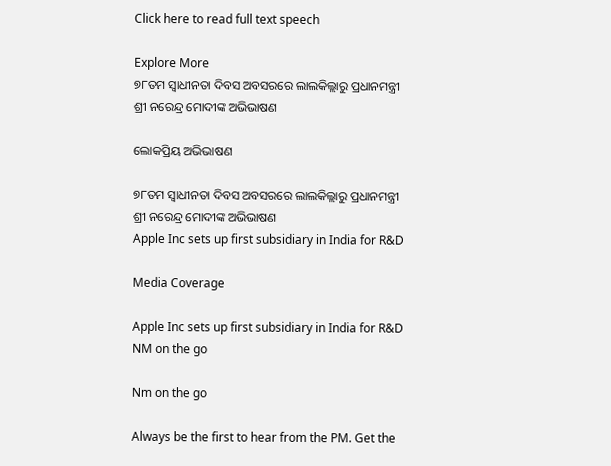Click here to read full text speech

Explore More
୭୮ତମ ସ୍ୱାଧୀନତା ଦିବସ ଅବସରରେ ଲାଲକିଲ୍ଲାରୁ ପ୍ରଧାନମନ୍ତ୍ରୀ ଶ୍ରୀ ନରେନ୍ଦ୍ର ମୋଦୀଙ୍କ ଅଭିଭାଷଣ

ଲୋକପ୍ରିୟ ଅଭିଭାଷଣ

୭୮ତମ ସ୍ୱାଧୀନତା ଦିବସ ଅବସରରେ ଲାଲକିଲ୍ଲାରୁ ପ୍ରଧାନମନ୍ତ୍ରୀ ଶ୍ରୀ ନରେନ୍ଦ୍ର ମୋଦୀଙ୍କ ଅଭିଭାଷଣ
Apple Inc sets up first subsidiary in India for R&D

Media Coverage

Apple Inc sets up first subsidiary in India for R&D
NM on the go

Nm on the go

Always be the first to hear from the PM. Get the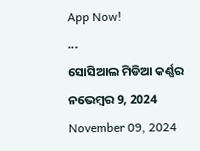App Now!
...
ସୋସିଆଲ ମିଡିଆ କର୍ଣ୍ଣର ନଭେମ୍ବର 9, 2024
November 09, 2024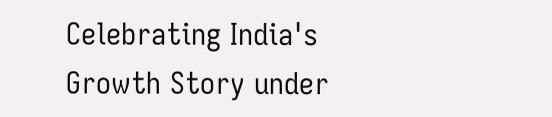Celebrating India's Growth Story under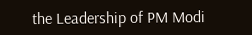the Leadership of PM Modi